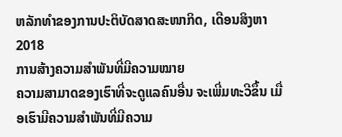ຫລັກທຳຂອງການປະຕິບັດສາດສະໜາກິດ, ເດືອນສິງຫາ 2018
ການສ້າງຄວາມສຳພັນທີ່ມີຄວາມໝາຍ
ຄວາມສາມາດຂອງເຮົາທີ່ຈະດູແລຄົນອື່ນ ຈະເພີ່ມທະວີຂຶ້ນ ເມື່ອເຮົາມີຄວາມສຳພັນທີ່ມີຄວາມ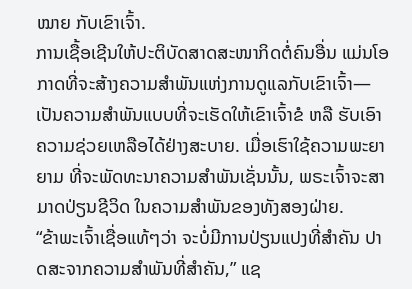ໝາຍ ກັບເຂົາເຈົ້າ.
ການເຊື້ອເຊີນໃຫ້ປະຕິບັດສາດສະໜາກິດຕໍ່ຄົນອື່ນ ແມ່ນໂອກາດທີ່ຈະສ້າງຄວາມສຳພັນແຫ່ງການດູແລກັບເຂົາເຈົ້າ—ເປັນຄວາມສຳພັນແບບທີ່ຈະເຮັດໃຫ້ເຂົາເຈົ້າຂໍ ຫລື ຮັບເອົາຄວາມຊ່ວຍເຫລືອໄດ້ຢ່າງສະບາຍ. ເມື່ອເຮົາໃຊ້ຄວາມພະຍາຍາມ ທີ່ຈະພັດທະນາຄວາມສຳພັນເຊັ່ນນັ້ນ, ພຣະເຈົ້າຈະສາມາດປ່ຽນຊີວິດ ໃນຄວາມສຳພັນຂອງທັງສອງຝ່າຍ.
“ຂ້າພະເຈົ້າເຊື່ອແທ້ໆວ່າ ຈະບໍ່ມີການປ່ຽນແປງທີ່ສຳຄັນ ປາດສະຈາກຄວາມສຳພັນທີ່ສຳຄັນ,” ແຊ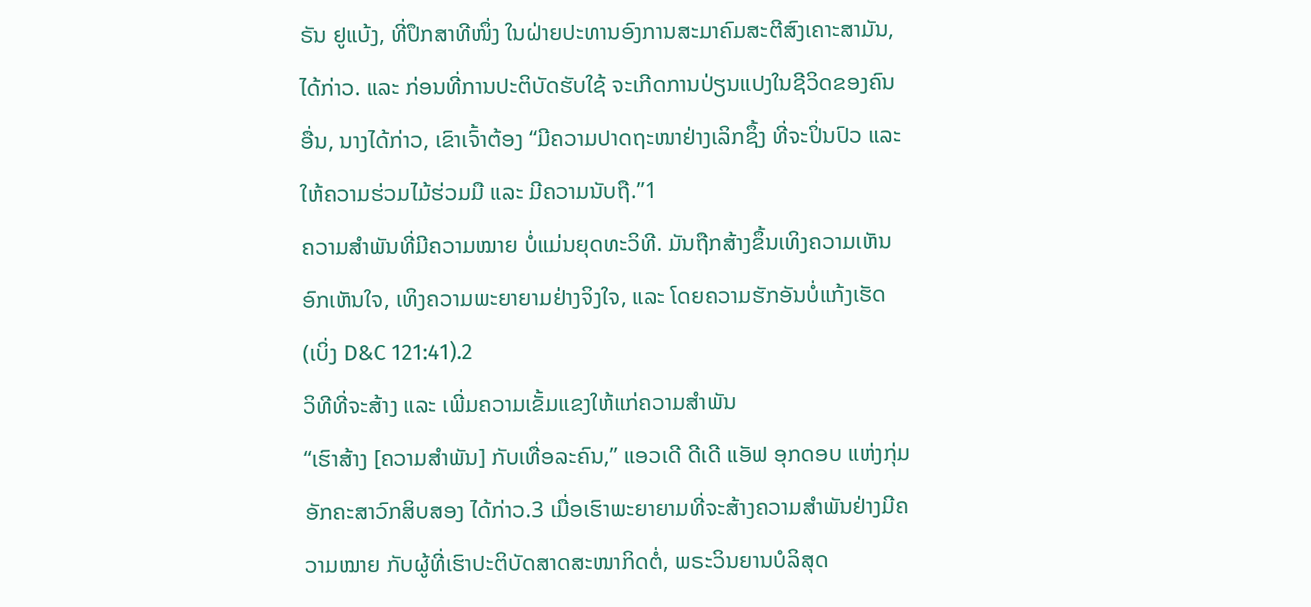ຣັນ ຢູແບ້ງ, ທີ່ປຶກສາທີໜຶ່ງ ໃນຝ່າຍປະທານອົງການສະມາຄົມສະຕີສົງເຄາະສາມັນ, ໄດ້ກ່າວ. ແລະ ກ່ອນທີ່ການປະຕິບັດຮັບໃຊ້ ຈະເກີດການປ່ຽນແປງໃນຊີວິດຂອງຄົນອື່ນ, ນາງໄດ້ກ່າວ, ເຂົາເຈົ້າຕ້ອງ “ມີຄວາມປາດຖະໜາຢ່າງເລິກຊຶ້ງ ທີ່ຈະປິ່ນປົວ ແລະ ໃຫ້ຄວາມຮ່ວມໄມ້ຮ່ວມມື ແລະ ມີຄວາມນັບຖື.”1
ຄວາມສຳພັນທີ່ມີຄວາມໝາຍ ບໍ່ແມ່ນຍຸດທະວິທີ. ມັນຖືກສ້າງຂຶ້ນເທິງຄວາມເຫັນອົກເຫັນໃຈ, ເທິງຄວາມພະຍາຍາມຢ່າງຈິງໃຈ, ແລະ ໂດຍຄວາມຮັກອັນບໍ່ແກ້ງເຮັດ (ເບິ່ງ D&C 121:41).2
ວິທີທີ່ຈະສ້າງ ແລະ ເພີ່ມຄວາມເຂັ້ມແຂງໃຫ້ແກ່ຄວາມສຳພັນ
“ເຮົາສ້າງ [ຄວາມສຳພັນ] ກັບເທື່ອລະຄົນ,” ແອວເດີ ດີເດີ ແອັຟ ອຸກດອບ ແຫ່ງກຸ່ມອັກຄະສາວົກສິບສອງ ໄດ້ກ່າວ.3 ເມື່ອເຮົາພະຍາຍາມທີ່ຈະສ້າງຄວາມສຳພັນຢ່າງມີຄວາມໝາຍ ກັບຜູ້ທີ່ເຮົາປະຕິບັດສາດສະໜາກິດຕໍ່, ພຣະວິນຍານບໍລິສຸດ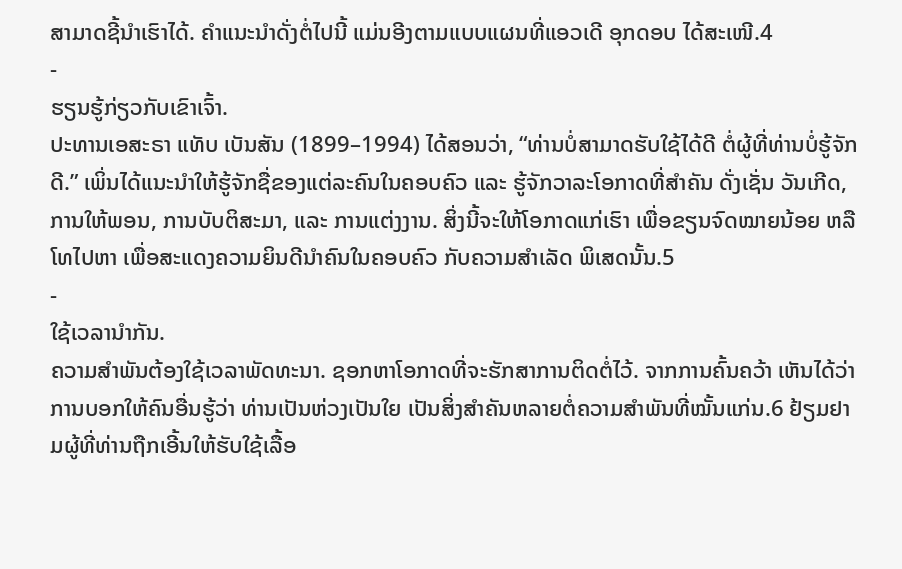ສາມາດຊີ້ນຳເຮົາໄດ້. ຄຳແນະນຳດັ່ງຕໍ່ໄປນີ້ ແມ່ນອີງຕາມແບບແຜນທີ່ແອວເດີ ອຸກດອບ ໄດ້ສະເໜີ.4
-
ຮຽນຮູ້ກ່ຽວກັບເຂົາເຈົ້າ.
ປະທານເອສະຣາ ແທັບ ເບັນສັນ (1899–1994) ໄດ້ສອນວ່າ, “ທ່ານບໍ່ສາມາດຮັບໃຊ້ໄດ້ດີ ຕໍ່ຜູ້ທີ່ທ່ານບໍ່ຮູ້ຈັກດີ.” ເພິ່ນໄດ້ແນະນຳໃຫ້ຮູ້ຈັກຊື່ຂອງແຕ່ລະຄົນໃນຄອບຄົວ ແລະ ຮູ້ຈັກວາລະໂອກາດທີ່ສຳຄັນ ດັ່ງເຊັ່ນ ວັນເກີດ, ການໃຫ້ພອນ, ການບັບຕິສະມາ, ແລະ ການແຕ່ງງານ. ສິ່ງນີ້ຈະໃຫ້ໂອກາດແກ່ເຮົາ ເພື່ອຂຽນຈົດໝາຍນ້ອຍ ຫລື ໂທໄປຫາ ເພື່ອສະແດງຄວາມຍິນດີນຳຄົນໃນຄອບຄົວ ກັບຄວາມສຳເລັດ ພິເສດນັ້ນ.5
-
ໃຊ້ເວລານຳກັນ.
ຄວາມສຳພັນຕ້ອງໃຊ້ເວລາພັດທະນາ. ຊອກຫາໂອກາດທີ່ຈະຮັກສາການຕິດຕໍ່ໄວ້. ຈາກການຄົ້ນຄວ້າ ເຫັນໄດ້ວ່າ ການບອກໃຫ້ຄົນອື່ນຮູ້ວ່າ ທ່ານເປັນຫ່ວງເປັນໃຍ ເປັນສິ່ງສຳຄັນຫລາຍຕໍ່ຄວາມສຳພັນທີ່ໝັ້ນແກ່ນ.6 ຢ້ຽມຢາມຜູ້ທີ່ທ່ານຖືກເອີ້ນໃຫ້ຮັບໃຊ້ເລື້ອ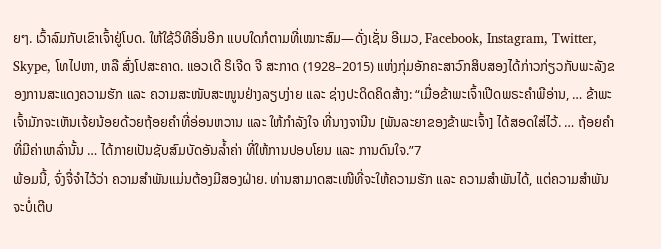ຍໆ. ເວົ້າລົມກັບເຂົາເຈົ້າຢູ່ໂບດ. ໃຫ້ໃຊ້ວິທີອື່ນອີກ ແບບໃດກໍຕາມທີ່ເໝາະສົມ—ດັ່ງເຊັ່ນ ອີເມວ, Facebook, Instagram, Twitter, Skype, ໂທໄປຫາ, ຫລື ສົ່ງໂປສະຄາດ. ແອວເດີ ຣິເຈີດ ຈີ ສະກາດ (1928–2015) ແຫ່ງກຸ່ມອັກຄະສາວົກສິບສອງໄດ້ກ່າວກ່ຽວກັບພະລັງຂອງການສະແດງຄວາມຮັກ ແລະ ຄວາມສະໜັບສະໜູນຢ່າງລຽບງ່າຍ ແລະ ຊ່າງປະດິດຄິດສ້າງ: “ເມື່ອຂ້າພະເຈົ້າເປີດພຣະຄຳພີອ່ານ, … ຂ້າພະເຈົ້າມັກຈະເຫັນເຈ້ຍນ້ອຍດ້ວຍຖ້ອຍຄຳທີ່ອ່ອນຫວານ ແລະ ໃຫ້ກຳລັງໃຈ ທີ່ນາງຈານີນ [ພັນລະຍາຂອງຂ້າພະເຈົ້າ] ໄດ້ສອດໃສ່ໄວ້. … ຖ້ອຍຄຳທີ່ມີຄ່າເຫລົ່ານັ້ນ … ໄດ້ກາຍເປັນຊັບສົມບັດອັນລ້ຳຄ່າ ທີ່ໃຫ້ການປອບໂຍນ ແລະ ການດົນໃຈ.”7
ພ້ອມນີ້, ຈົ່ງຈື່ຈຳໄວ້ວ່າ ຄວາມສຳພັນແມ່ນຕ້ອງມີສອງຝ່າຍ. ທ່ານສາມາດສະເໜີທີ່ຈະໃຫ້ຄວາມຮັກ ແລະ ຄວາມສຳພັນໄດ້, ແຕ່ຄວາມສຳພັນຈະບໍ່ເຕີບ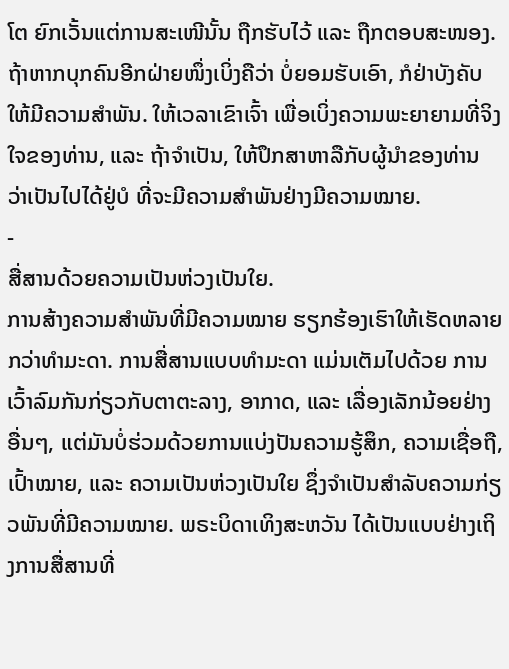ໂຕ ຍົກເວັ້ນແຕ່ການສະເໜີນັ້ນ ຖືກຮັບໄວ້ ແລະ ຖືກຕອບສະໜອງ. ຖ້າຫາກບຸກຄົນອີກຝ່າຍໜຶ່ງເບິ່ງຄືວ່າ ບໍ່ຍອມຮັບເອົາ, ກໍຢ່າບັງຄັບໃຫ້ມີຄວາມສຳພັນ. ໃຫ້ເວລາເຂົາເຈົ້າ ເພື່ອເບິ່ງຄວາມພະຍາຍາມທີ່ຈິງໃຈຂອງທ່ານ, ແລະ ຖ້າຈຳເປັນ, ໃຫ້ປຶກສາຫາລືກັບຜູ້ນຳຂອງທ່ານ ວ່າເປັນໄປໄດ້ຢູ່ບໍ ທີ່ຈະມີຄວາມສຳພັນຢ່າງມີຄວາມໝາຍ.
-
ສື່ສານດ້ວຍຄວາມເປັນຫ່ວງເປັນໃຍ.
ການສ້າງຄວາມສຳພັນທີ່ມີຄວາມໝາຍ ຮຽກຮ້ອງເຮົາໃຫ້ເຮັດຫລາຍກວ່າທຳມະດາ. ການສື່ສານແບບທຳມະດາ ແມ່ນເຕັມໄປດ້ວຍ ການເວົ້າລົມກັນກ່ຽວກັບຕາຕະລາງ, ອາກາດ, ແລະ ເລື່ອງເລັກນ້ອຍຢ່າງອື່ນໆ, ແຕ່ມັນບໍ່ຮ່ວມດ້ວຍການແບ່ງປັນຄວາມຮູ້ສຶກ, ຄວາມເຊື່ອຖື, ເປົ້າໝາຍ, ແລະ ຄວາມເປັນຫ່ວງເປັນໃຍ ຊຶ່ງຈຳເປັນສຳລັບຄວາມກ່ຽວພັນທີ່ມີຄວາມໝາຍ. ພຣະບິດາເທິງສະຫວັນ ໄດ້ເປັນແບບຢ່າງເຖິງການສື່ສານທີ່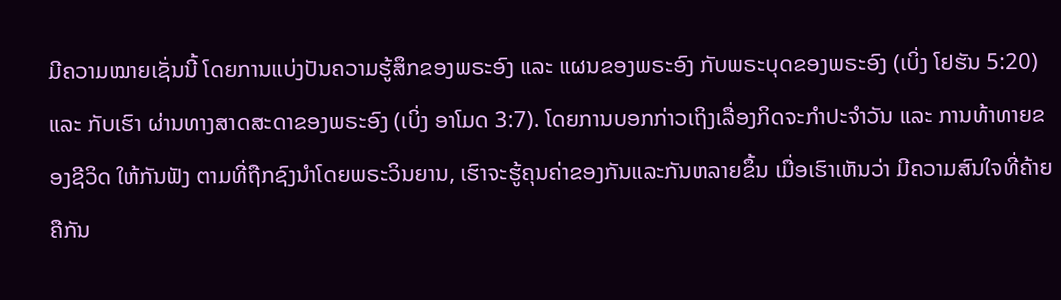ມີຄວາມໝາຍເຊັ່ນນີ້ ໂດຍການແບ່ງປັນຄວາມຮູ້ສຶກຂອງພຣະອົງ ແລະ ແຜນຂອງພຣະອົງ ກັບພຣະບຸດຂອງພຣະອົງ (ເບິ່ງ ໂຢຮັນ 5:20) ແລະ ກັບເຮົາ ຜ່ານທາງສາດສະດາຂອງພຣະອົງ (ເບິ່ງ ອາໂມດ 3:7). ໂດຍການບອກກ່າວເຖິງເລື່ອງກິດຈະກຳປະຈຳວັນ ແລະ ການທ້າທາຍຂອງຊີວິດ ໃຫ້ກັນຟັງ ຕາມທີ່ຖືກຊົງນຳໂດຍພຣະວິນຍານ, ເຮົາຈະຮູ້ຄຸນຄ່າຂອງກັນແລະກັນຫລາຍຂຶ້ນ ເມື່ອເຮົາເຫັນວ່າ ມີຄວາມສົນໃຈທີ່ຄ້າຍຄືກັນ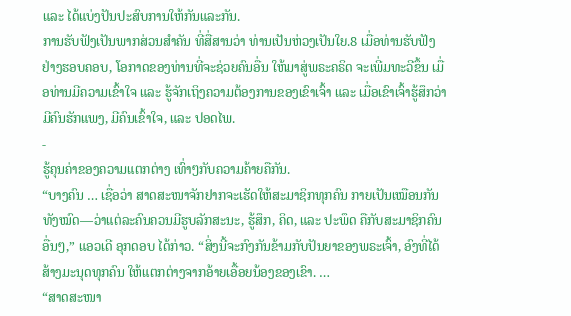ແລະ ໄດ້ແບ່ງປັນປະສົບການໃຫ້ກັນແລະກັນ.
ການຮັບຟັງເປັນພາກສ່ວນສຳຄັນ ທີ່ສື່ສານວ່າ ທ່ານເປັນຫ່ວງເປັນໃຍ.8 ເມື່ອທ່ານຮັບຟັງຢ່າງຮອບຄອບ, ໂອກາດຂອງທ່ານທີ່ຈະຊ່ວຍຄົນອື່ນ ໃຫ້ມາສູ່ພຣະຄຣິດ ຈະເພີ່ມທະວີຂຶ້ນ ເມື່ອທ່ານມີຄວາມເຂົ້າໃຈ ແລະ ຮູ້ຈັກເຖິງຄວາມຕ້ອງການຂອງເຂົາເຈົ້າ ແລະ ເມື່ອເຂົາເຈົ້າຮູ້ສຶກວ່າ ມີຄົນຮັກແພງ, ມີຄົນເຂົ້າໃຈ, ແລະ ປອດໄພ.
-
ຮູ້ຄຸນຄ່າຂອງຄວາມແຕກຕ່າງ ເທົ່າໆກັບຄວາມຄ້າຍຄືກັນ.
“ບາງຄົນ … ເຊື່ອວ່າ ສາດສະໜາຈັກຢາກຈະເຮັດໃຫ້ສະມາຊິກທຸກຄົນ ກາຍເປັນເໝືອນກັນທັງໝົດ—ວ່າແຕ່ລະຄົນຄວນມີຮູບລັກສະນະ, ຮູ້ສຶກ, ຄິດ, ແລະ ປະພຶດ ຄືກັບສະມາຊິກຄົນອື່ນໆ,” ແອວເດີ ອຸກດອບ ໄດ້ກ່າວ. “ສິ່ງນີ້ຈະກົງກັນຂ້າມກັບປັນຍາຂອງພຣະເຈົ້າ, ອົງທີ່ໄດ້ສ້າງມະນຸດທຸກຄົນ ໃຫ້ແຕກຕ່າງຈາກອ້າຍເອື້ອຍນ້ອງຂອງເຂົາ. …
“ສາດສະໜາ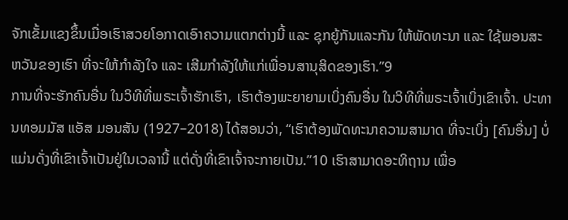ຈັກເຂັ້ມແຂງຂຶ້ນເມື່ອເຮົາສວຍໂອກາດເອົາຄວາມແຕກຕ່າງນີ້ ແລະ ຊຸກຍູ້ກັນແລະກັນ ໃຫ້ພັດທະນາ ແລະ ໃຊ້ພອນສະຫວັນຂອງເຮົາ ທີ່ຈະໃຫ້ກຳລັງໃຈ ແລະ ເສີມກຳລັງໃຫ້ແກ່ເພື່ອນສານຸສິດຂອງເຮົາ.”9
ການທີ່ຈະຮັກຄົນອື່ນ ໃນວິທີທີ່ພຣະເຈົ້າຮັກເຮົາ, ເຮົາຕ້ອງພະຍາຍາມເບິ່ງຄົນອື່ນ ໃນວິທີທີ່ພຣະເຈົ້າເບິ່ງເຂົາເຈົ້າ. ປະທານທອມມັສ ແອັສ ມອນສັນ (1927–2018) ໄດ້ສອນວ່າ, “ເຮົາຕ້ອງພັດທະນາຄວາມສາມາດ ທີ່ຈະເບິ່ງ [ຄົນອື່ນ] ບໍ່ແມ່ນດັ່ງທີ່ເຂົາເຈົ້າເປັນຢູ່ໃນເວລານີ້ ແຕ່ດັ່ງທີ່ເຂົາເຈົ້າຈະກາຍເປັນ.”10 ເຮົາສາມາດອະທິຖານ ເພື່ອ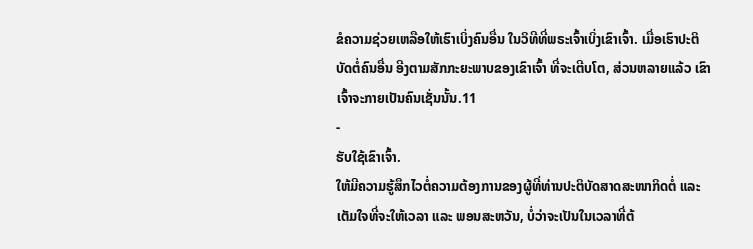ຂໍຄວາມຊ່ວຍເຫລືອໃຫ້ເຮົາເບິ່ງຄົນອື່ນ ໃນວິທີທີ່ພຣະເຈົ້າເບິ່ງເຂົາເຈົ້າ. ເມື່ອເຮົາປະຕິບັດຕໍ່ຄົນອື່ນ ອີງຕາມສັກກະຍະພາບຂອງເຂົາເຈົ້າ ທີ່ຈະເຕີບໂຕ, ສ່ວນຫລາຍແລ້ວ ເຂົາເຈົ້າຈະກາຍເປັນຄົນເຊັ່ນນັ້ນ.11
-
ຮັບໃຊ້ເຂົາເຈົ້າ.
ໃຫ້ມີຄວາມຮູ້ສຶກໄວຕໍ່ຄວາມຕ້ອງການຂອງຜູ້ທີ່ທ່ານປະຕິບັດສາດສະໜາກິດຕໍ່ ແລະ ເຕັມໃຈທີ່ຈະໃຫ້ເວລາ ແລະ ພອນສະຫວັນ, ບໍ່ວ່າຈະເປັນໃນເວລາທີ່ຕ້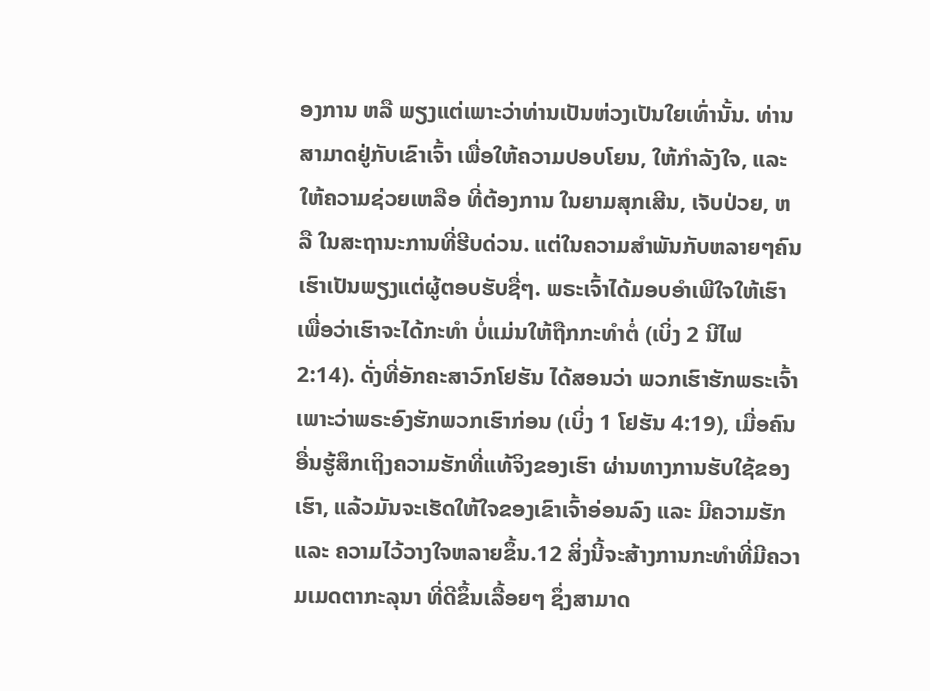ອງການ ຫລື ພຽງແຕ່ເພາະວ່າທ່ານເປັນຫ່ວງເປັນໃຍເທົ່ານັ້ນ. ທ່ານສາມາດຢູ່ກັບເຂົາເຈົ້າ ເພື່ອໃຫ້ຄວາມປອບໂຍນ, ໃຫ້ກຳລັງໃຈ, ແລະ ໃຫ້ຄວາມຊ່ວຍເຫລືອ ທີ່ຕ້ອງການ ໃນຍາມສຸກເສີນ, ເຈັບປ່ວຍ, ຫລື ໃນສະຖານະການທີ່ຮີບດ່ວນ. ແຕ່ໃນຄວາມສຳພັນກັບຫລາຍໆຄົນ ເຮົາເປັນພຽງແຕ່ຜູ້ຕອບຮັບຊື່ໆ. ພຣະເຈົ້າໄດ້ມອບອຳເພີໃຈໃຫ້ເຮົາ ເພື່ອວ່າເຮົາຈະໄດ້ກະທຳ ບໍ່ແມ່ນໃຫ້ຖືກກະທຳຕໍ່ (ເບິ່ງ 2 ນີໄຟ 2:14). ດັ່ງທີ່ອັກຄະສາວົກໂຢຮັນ ໄດ້ສອນວ່າ ພວກເຮົາຮັກພຣະເຈົ້າ ເພາະວ່າພຣະອົງຮັກພວກເຮົາກ່ອນ (ເບິ່ງ 1 ໂຢຮັນ 4:19), ເມື່ອຄົນອື່ນຮູ້ສຶກເຖິງຄວາມຮັກທີ່ແທ້ຈິງຂອງເຮົາ ຜ່ານທາງການຮັບໃຊ້ຂອງເຮົາ, ແລ້ວມັນຈະເຮັດໃຫ້ໃຈຂອງເຂົາເຈົ້າອ່ອນລົງ ແລະ ມີຄວາມຮັກ ແລະ ຄວາມໄວ້ວາງໃຈຫລາຍຂຶ້ນ.12 ສິ່ງນີ້ຈະສ້າງການກະທຳທີ່ມີຄວາມເມດຕາກະລຸນາ ທີ່ດີຂຶ້ນເລື້ອຍໆ ຊຶ່ງສາມາດ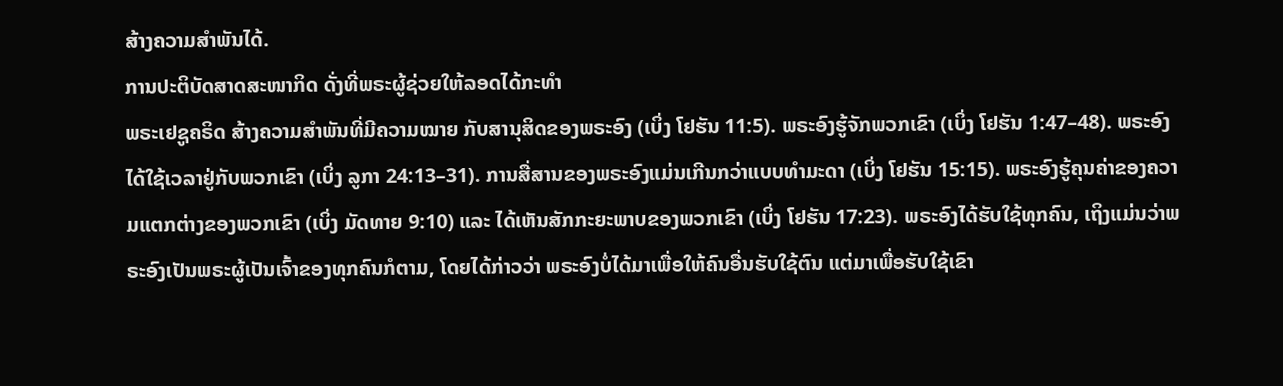ສ້າງຄວາມສຳພັນໄດ້.
ການປະຕິບັດສາດສະໜາກິດ ດັ່ງທີ່ພຣະຜູ້ຊ່ວຍໃຫ້ລອດໄດ້ກະທຳ
ພຣະເຢຊູຄຣິດ ສ້າງຄວາມສຳພັນທີ່ມີຄວາມໝາຍ ກັບສານຸສິດຂອງພຣະອົງ (ເບິ່ງ ໂຢຮັນ 11:5). ພຣະອົງຮູ້ຈັກພວກເຂົາ (ເບິ່ງ ໂຢຮັນ 1:47–48). ພຣະອົງໄດ້ໃຊ້ເວລາຢູ່ກັບພວກເຂົາ (ເບິ່ງ ລູກາ 24:13–31). ການສື່ສານຂອງພຣະອົງແມ່ນເກີນກວ່າແບບທຳມະດາ (ເບິ່ງ ໂຢຮັນ 15:15). ພຣະອົງຮູ້ຄຸນຄ່າຂອງຄວາມແຕກຕ່າງຂອງພວກເຂົາ (ເບິ່ງ ມັດທາຍ 9:10) ແລະ ໄດ້ເຫັນສັກກະຍະພາບຂອງພວກເຂົາ (ເບິ່ງ ໂຢຮັນ 17:23). ພຣະອົງໄດ້ຮັບໃຊ້ທຸກຄົນ, ເຖິງແມ່ນວ່າພຣະອົງເປັນພຣະຜູ້ເປັນເຈົ້າຂອງທຸກຄົນກໍຕາມ, ໂດຍໄດ້ກ່າວວ່າ ພຣະອົງບໍ່ໄດ້ມາເພື່ອໃຫ້ຄົນອື່ນຮັບໃຊ້ຕົນ ແຕ່ມາເພື່ອຮັບໃຊ້ເຂົາ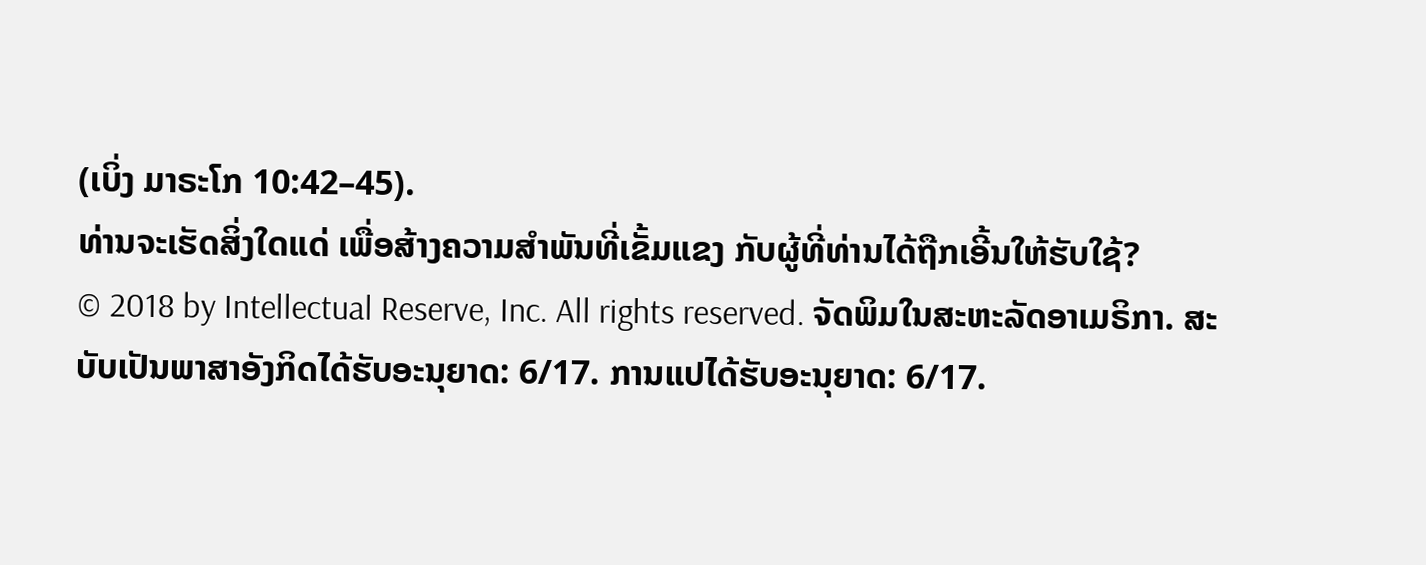(ເບິ່ງ ມາຣະໂກ 10:42–45).
ທ່ານຈະເຮັດສິ່ງໃດແດ່ ເພື່ອສ້າງຄວາມສຳພັນທີ່ເຂັ້ມແຂງ ກັບຜູ້ທີ່ທ່ານໄດ້ຖືກເອີ້ນໃຫ້ຮັບໃຊ້?
© 2018 by Intellectual Reserve, Inc. All rights reserved. ຈັດພິມໃນສະຫະລັດອາເມຣິກາ. ສະບັບເປັນພາສາອັງກິດໄດ້ຮັບອະນຸຍາດ: 6/17. ການແປໄດ້ຮັບອະນຸຍາດ: 6/17.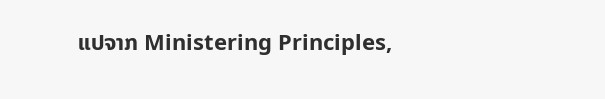ແປຈາກ Ministering Principles,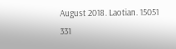August 2018. Laotian. 15051 331